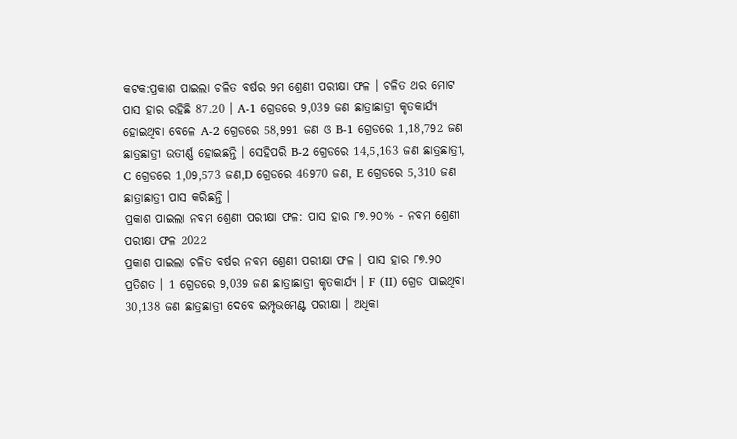କଟକ:ପ୍ରକାଶ ପାଇଲା ଚଳିତ ବର୍ଷର 9ମ ଶ୍ରେଣୀ ପରୀକ୍ଷା ଫଳ । ଚଳିତ ଥର ମୋଟ ପାସ ହାର ରହିଛି 87.20 । A-1 ଗ୍ରେଡରେ 9,039 ଜଣ ଛାତ୍ରାଛାତ୍ରୀ କୃତକାର୍ଯ୍ୟ ହୋଇଥିବା ବେଳେ A-2 ଗ୍ରେଡରେ 58,991 ଜଣ ଓ B-1 ଗ୍ରେଡରେ 1,18,792 ଜଣ ଛାତ୍ରଛାତ୍ରୀ ଉତୀର୍ଣ୍ଣ ହୋଇଛନ୍ତି । ସେହିପରି B-2 ଗ୍ରେଡରେ 14,5,163 ଜଣ ଛାତ୍ରଛାତ୍ରୀ, C ଗ୍ରେଡରେ 1,09,573 ଜଣ,D ଗ୍ରେଡରେ 46970 ଜଣ, E ଗ୍ରେଡରେ 5,310 ଜଣ ଛାତ୍ରାଛାତ୍ରୀ ପାସ କରିଛନ୍ତି ।
ପ୍ରକାଶ ପାଇଲା ନବମ ଶ୍ରେଣୀ ପରୀକ୍ଷା ଫଳ: ପାସ ହାର ୮୭.୨୦% - ନବମ ଶ୍ରେଣୀ ପରୀକ୍ଷା ଫଳ 2022
ପ୍ରକାଶ ପାଇଲା ଚଳିତ ବର୍ଷର ନବମ ଶ୍ରେଣୀ ପରୀକ୍ଷା ଫଳ । ପାସ ହାର ୮୭.୨୦ ପ୍ରତିଶତ । 1 ଗ୍ରେଡରେ 9,039 ଜଣ ଛାତ୍ରାଛାତ୍ରୀ କୃତକାର୍ଯ୍ୟ । F (II) ଗ୍ରେଡ ପାଇଥିବା 30,138 ଜଣ ଛାତ୍ରଛାତ୍ରୀ ଦେବେ ଇମ୍ପୃଭମେଣ୍ଟ ପରୀକ୍ଷା । ଅଧିକା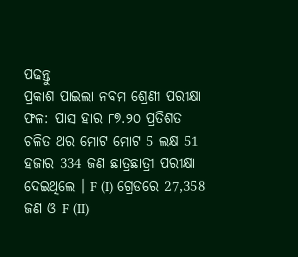ପଢନ୍ତୁ
ପ୍ରକାଶ ପାଇଲା ନବମ ଶ୍ରେଣୀ ପରୀକ୍ଷା ଫଳ: ପାସ ହାର ୮୭.୨୦ ପ୍ରତିଶତ
ଚଳିତ ଥର ମୋଟ ମୋଟ 5 ଲକ୍ଷ 51 ହଜାର 334 ଜଣ ଛାତ୍ରଛାତ୍ରୀ ପରୀକ୍ଷା ଦେଇଥିଲେ । F (I) ଗ୍ରେଡରେ 27,358 ଜଣ ଓ F (II)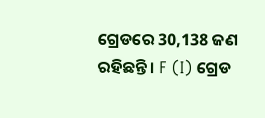ଗ୍ରେଡରେ 30,138 ଜଣ ରହିଛନ୍ତି । F (I) ଗ୍ରେଡ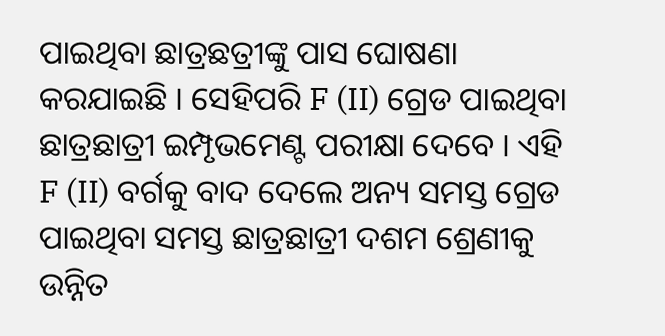ପାଇଥିବା ଛାତ୍ରଛତ୍ରୀଙ୍କୁ ପାସ ଘୋଷଣା କରଯାଇଛି । ସେହିପରି F (II) ଗ୍ରେଡ ପାଇଥିବା ଛାତ୍ରଛାତ୍ରୀ ଇମ୍ପୃଭମେଣ୍ଟ ପରୀକ୍ଷା ଦେବେ । ଏହି F (II) ବର୍ଗକୁ ବାଦ ଦେଲେ ଅନ୍ୟ ସମସ୍ତ ଗ୍ରେଡ ପାଇଥିବା ସମସ୍ତ ଛାତ୍ରଛାତ୍ରୀ ଦଶମ ଶ୍ରେଣୀକୁ ଉନ୍ନିତ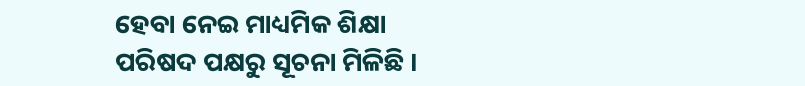ହେବା ନେଇ ମାଧ୍ୟମିକ ଶିକ୍ଷା ପରିଷଦ ପକ୍ଷରୁ ସୂଚନା ମିଳିଛି ।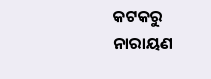କଟକରୁ ନାରାୟଣ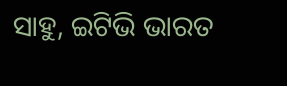ସାହୁ, ଇଟିଭି ଭାରତ